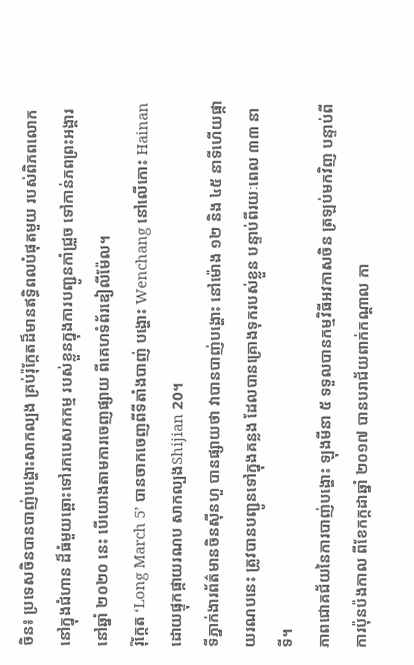ចិន៖ ប្រទេសចិនបានបាញ់បង្ហោះសាកល្បង គ្រប់រ៉ុក្កែតដ៏មានឥទ្ធិពលបំផុតមួយ របស់ពិភពលោកនៅក្នុងជំហាន ដ៏ធំមួយឆ្ពោះទៅរកបេសកកម្ម របស់ខ្លួនក្នុងការបញ្ជូនកាំជ្រួច ទៅកាន់ភពព្រះអង្គារនៅឆ្នាំ ២០២០ នេះ បើយោងតាមការចេញផ្សាយ ពីគេហទំព័រឌៀលីម៉ែល។
រ៉ុក្កែត ‘Long March 5’ បានចាកចេញពីទីតាំងបាញ់ បង្ហោះ Wenchang នៅលើកោះ Hainan ដោយផ្ទុកផ្កាយរណប សាកល្បងShijian 20។
ទីភ្នាក់ងារព័ត៌មានចិនស៊ីនហួ បានផ្សាយថា វាបានបាញ់បង្ហោះ នៅម៉ោង ១២ និង ៤៥ នាទីហើយផ្កាយរណបនេះ ត្រូវបានបញ្ជូនទៅក្នុងគន្លង ដែលបានគ្រោងទុករបស់ខ្លួន បន្ទាប់ពីរយៈពេល ៣៣ នាទី។
ភាពជោគជ័យនៃការបាញ់បង្ហោះ ឡុងមីនា ៥ ទទួលបានកម្មវិធីអវកាសចិន ត្រឡប់មកវិញ បន្ទាប់ពីការប៉ុនប៉ងកាល ពីខែកក្កដាឆ្នាំ ២០១៧ បានបរាជ័យពាក់កណ្តាល កា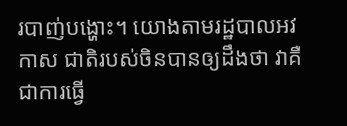របាញ់បង្ហោះ។ យោងតាមរដ្ឋបាលអវកាស ជាតិរបស់ចិនបានឲ្យដឹងថា វាគឺជាការធ្វើ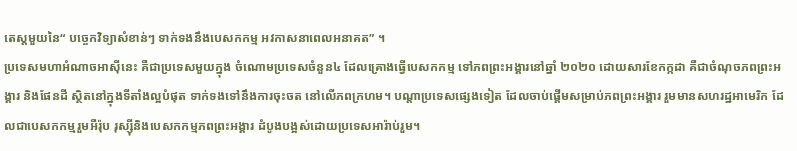តេស្តមួយនៃ“ បច្ចេកវិទ្យាសំខាន់ៗ ទាក់ទងនឹងបេសកកម្ម អវកាសនាពេលអនាគត” ។
ប្រទេសមហាអំណាចអាស៊ីនេះ គឺជាប្រទេសមួយក្នុង ចំណោមប្រទេសចំនួន៤ ដែលគ្រោងធ្វើបេសកកម្ម ទៅភពព្រះអង្គារនៅឆ្នាំ ២០២០ ដោយសារខែកក្កដា គឺជាចំណុចភពព្រះអង្គារ និងផែនដី ស្ថិតនៅក្នុងទីតាំងល្អបំផុត ទាក់ទងទៅនឹងការចុះចត នៅលើភពក្រហម។ បណ្តាប្រទេសផ្សេងទៀត ដែលចាប់ផ្តើមសម្រាប់ភពព្រះអង្គារ រួមមានសហរដ្ឋអាមេរិក ដែលជាបេសកកម្មរួមអឺរ៉ុប រុស្ស៊ីនិងបេសកកម្មភពព្រះអង្គារ ដំបូងបង្អស់ដោយប្រទេសអារ៉ាប់រួម។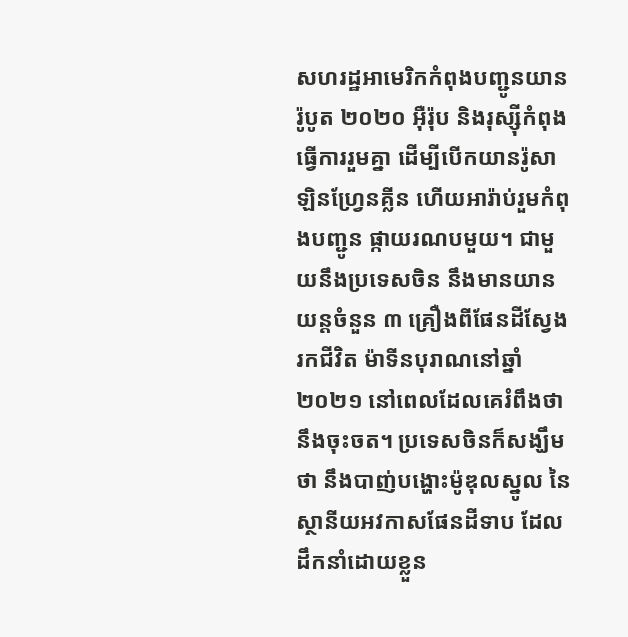សហរដ្ឋអាមេរិកកំពុងបញ្ជូនយាន រ៉ូបូត ២០២០ អ៊ឺរ៉ុប និងរុស្ស៊ីកំពុងធ្វើការរួមគ្នា ដើម្បីបើកយានរ៉ូសាឡិនហ្វ្រែនគ្លីន ហើយអារ៉ាប់រួមកំពុងបញ្ជូន ផ្កាយរណបមួយ។ ជាមួយនឹងប្រទេសចិន នឹងមានយានយន្តចំនួន ៣ គ្រឿងពីផែនដីស្វែងរកជីវិត ម៉ាទីនបុរាណនៅឆ្នាំ ២០២១ នៅពេលដែលគេរំពឹងថា នឹងចុះចត។ ប្រទេសចិនក៏សង្ឃឹមថា នឹងបាញ់បង្ហោះម៉ូឌុលស្នូល នៃស្ថានីយអវកាសផែនដីទាប ដែលដឹកនាំដោយខ្លួន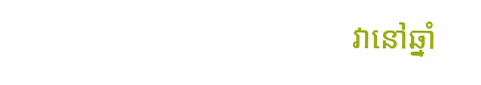វានៅឆ្នាំ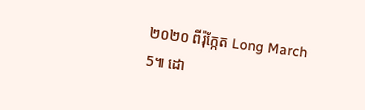២០២០ ពីរ៉ុក្កែត Long March 5៕ ដោ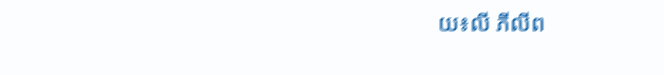យ៖លី ភីលីព